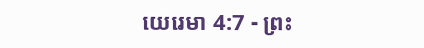យេរេមា 4:7 - ព្រះ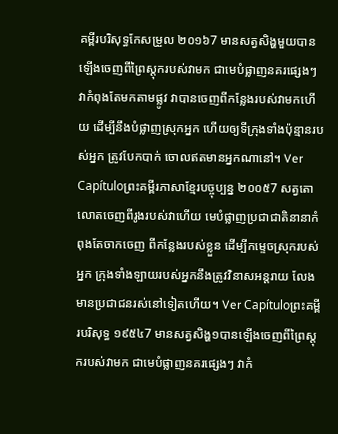គម្ពីរបរិសុទ្ធកែសម្រួល ២០១៦7 មានសត្វសិង្ហមួយបានឡើងចេញពីព្រៃស្តុករបស់វាមក ជាមេបំផ្លាញនគរផ្សេងៗ វាកំពុងតែមកតាមផ្លូវ វាបានចេញពីកន្លែងរបស់វាមកហើយ ដើម្បីនឹងបំផ្លាញស្រុកអ្នក ហើយឲ្យទីក្រុងទាំងប៉ុន្មានរបស់អ្នក ត្រូវបែកបាក់ ចោលឥតមានអ្នកណានៅ។ Ver Capítuloព្រះគម្ពីរភាសាខ្មែរបច្ចុប្បន្ន ២០០៥7 សត្វតោលោតចេញពីរូងរបស់វាហើយ មេបំផ្លាញប្រជាជាតិនានាកំពុងតែចាកចេញ ពីកន្លែងរបស់ខ្លួន ដើម្បីកម្ទេចស្រុករបស់អ្នក ក្រុងទាំងឡាយរបស់អ្នកនឹងត្រូវវិនាសអន្តរាយ លែងមានប្រជាជនរស់នៅទៀតហើយ។ Ver Capítuloព្រះគម្ពីរបរិសុទ្ធ ១៩៥៤7 មានសត្វសិង្ហ១បានឡើងចេញពីព្រៃស្តុករបស់វាមក ជាមេបំផ្លាញនគរផ្សេងៗ វាកំ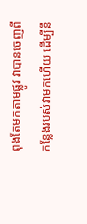ពុងតែមកតាមផ្លូវ វាបានចេញពីកន្លែងរបស់វាមកហើយ ដើម្បីនឹ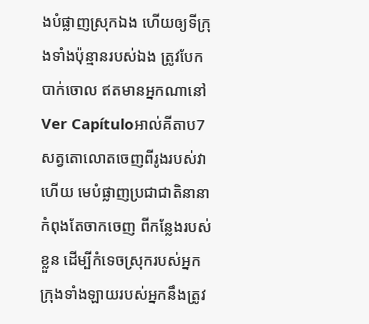ងបំផ្លាញស្រុកឯង ហើយឲ្យទីក្រុងទាំងប៉ុន្មានរបស់ឯង ត្រូវបែកបាក់ចោល ឥតមានអ្នកណានៅ Ver Capítuloអាល់គីតាប7 សត្វតោលោតចេញពីរូងរបស់វាហើយ មេបំផ្លាញប្រជាជាតិនានាកំពុងតែចាកចេញ ពីកន្លែងរបស់ខ្លួន ដើម្បីកំទេចស្រុករបស់អ្នក ក្រុងទាំងឡាយរបស់អ្នកនឹងត្រូវ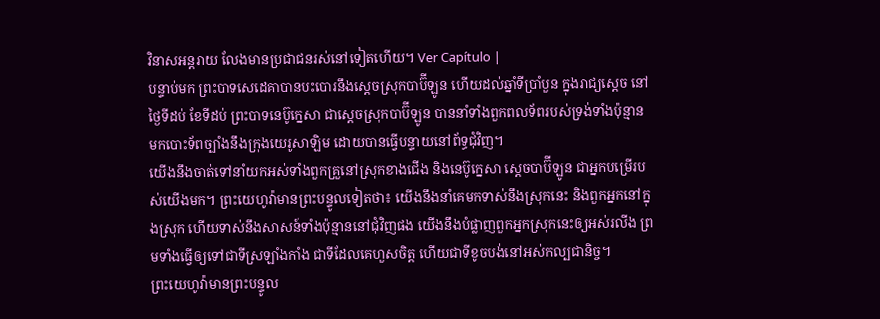វិនាសអន្តរាយ លែងមានប្រជាជនរស់នៅទៀតហើយ។ Ver Capítulo |
បន្ទាប់មក ព្រះបាទសេដេគាបានបះបោរនឹងស្តេចស្រុកបាប៊ីឡូន ហើយដល់ឆ្នាំទីប្រាំបួន ក្នុងរាជ្យស្ដេច នៅថ្ងៃទីដប់ ខែទីដប់ ព្រះបាទនេប៊ូក្នេសា ជាស្តេចស្រុកបាប៊ីឡូន បាននាំទាំងពួកពលទ័ពរបស់ទ្រង់ទាំងប៉ុន្មាន មកបោះទ័ពច្បាំងនឹងក្រុងយេរូសាឡិម ដោយបានធ្វើបន្ទាយនៅព័ទ្ធជុំវិញ។
យើងនឹងចាត់ទៅនាំយកអស់ទាំងពួកគ្រួនៅស្រុកខាងជើង និងនេប៊ូក្នេសា ស្តេចបាប៊ីឡូន ជាអ្នកបម្រើរបស់យើងមក។ ព្រះយេហូវ៉ាមានព្រះបន្ទូលទៀតថា៖ យើងនឹងនាំគេមកទាស់នឹងស្រុកនេះ និងពួកអ្នកនៅក្នុងស្រុក ហើយទាស់នឹងសាសន៍ទាំងប៉ុន្មាននៅជុំវិញផង យើងនឹងបំផ្លាញពួកអ្នកស្រុកនេះឲ្យអស់រលីង ព្រមទាំងធ្វើឲ្យទៅជាទីស្រឡាំងកាំង ជាទីដែលគេហួសចិត្ត ហើយជាទីខូចបង់នៅអស់កល្បជានិច្ច។
ព្រះយេហូវ៉ាមានព្រះបន្ទូល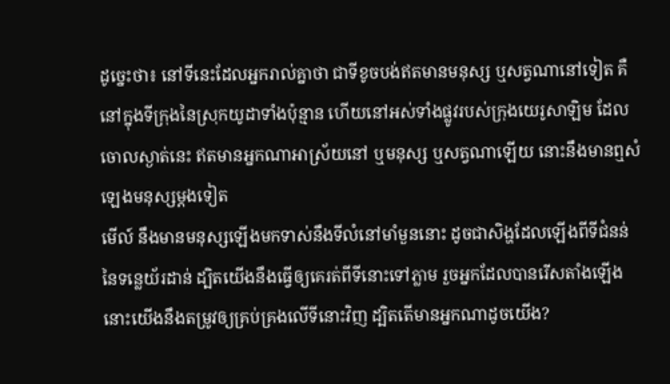ដូច្នេះថា៖ នៅទីនេះដែលអ្នករាល់គ្នាថា ជាទីខូចបង់ឥតមានមនុស្ស ឬសត្វណានៅទៀត គឺនៅក្នុងទីក្រុងនៃស្រុកយូដាទាំងប៉ុន្មាន ហើយនៅអស់ទាំងផ្លូវរបស់ក្រុងយេរូសាឡិម ដែលចោលស្ងាត់នេះ ឥតមានអ្នកណាអាស្រ័យនៅ ឬមនុស្ស ឬសត្វណាឡើយ នោះនឹងមានឮសំឡេងមនុស្សម្តងទៀត
មើល៍ នឹងមានមនុស្សឡើងមកទាស់នឹងទីលំនៅមាំមួននោះ ដូចជាសិង្ហដែលឡើងពីទីជំនន់នៃទន្លេយ័រដាន់ ដ្បិតយើងនឹងធ្វើឲ្យគេរត់ពីទីនោះទៅភ្លាម រួចអ្នកដែលបានរើសតាំងឡើង នោះយើងនឹងតម្រូវឲ្យគ្រប់គ្រងលើទីនោះវិញ ដ្បិតតើមានអ្នកណាដូចយើង?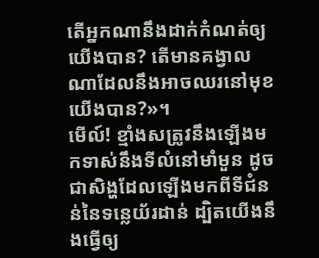តើអ្នកណានឹងដាក់កំណត់ឲ្យយើងបាន? តើមានគង្វាលណាដែលនឹងអាចឈរនៅមុខយើងបាន?»។
មើល៍! ខ្មាំងសត្រូវនឹងឡើងមកទាស់នឹងទីលំនៅមាំមួន ដូចជាសិង្ហដែលឡើងមកពីទីជំនន់នៃទន្លេយ័រដាន់ ដ្បិតយើងនឹងធ្វើឲ្យ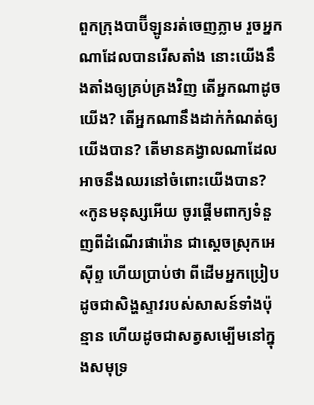ពួកក្រុងបាប៊ីឡូនរត់ចេញភ្លាម រួចអ្នកណាដែលបានរើសតាំង នោះយើងនឹងតាំងឲ្យគ្រប់គ្រងវិញ តើអ្នកណាដូចយើង? តើអ្នកណានឹងដាក់កំណត់ឲ្យយើងបាន? តើមានគង្វាលណាដែលអាចនឹងឈរនៅចំពោះយើងបាន?
«កូនមនុស្សអើយ ចូរផ្តើមពាក្យទំនួញពីដំណើរផារ៉ោន ជាស្តេចស្រុកអេស៊ីព្ទ ហើយប្រាប់ថា ពីដើមអ្នកប្រៀបដូចជាសិង្ហស្ទាវរបស់សាសន៍ទាំងប៉ុន្មាន ហើយដូចជាសត្វសម្បើមនៅក្នុងសមុទ្រ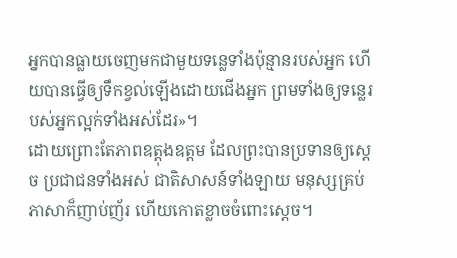អ្នកបានធ្លាយចេញមកជាមួយទន្លេទាំងប៉ុន្មានរបស់អ្នក ហើយបានធ្វើឲ្យទឹកខ្វល់ឡើងដោយជើងអ្នក ព្រមទាំងឲ្យទន្លេរបស់អ្នកល្អក់ទាំងអស់ដែរ»។
ដោយព្រោះតែភាពឧត្ដុងឧត្ដម ដែលព្រះបានប្រទានឲ្យស្ដេច ប្រជាជនទាំងអស់ ជាតិសាសន៍ទាំងឡាយ មនុស្សគ្រប់ភាសាក៏ញាប់ញ័រ ហើយកោតខ្លាចចំពោះស្ដេច។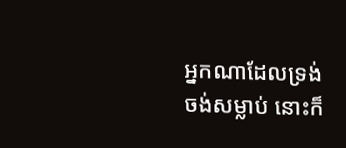អ្នកណាដែលទ្រង់ចង់សម្លាប់ នោះក៏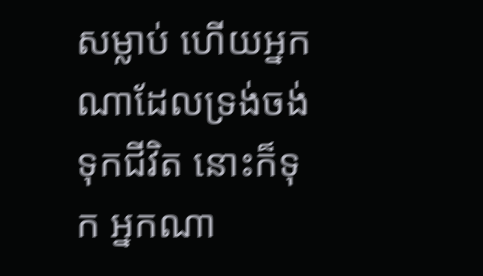សម្លាប់ ហើយអ្នកណាដែលទ្រង់ចង់ទុកជីវិត នោះក៏ទុក អ្នកណា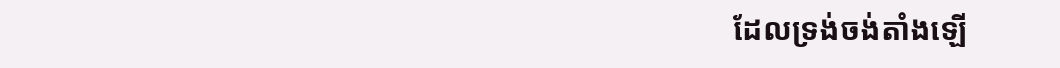ដែលទ្រង់ចង់តាំងឡើ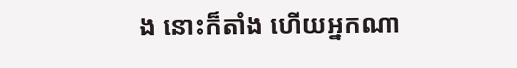ង នោះក៏តាំង ហើយអ្នកណា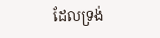ដែលទ្រង់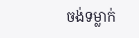ចង់ទម្លាក់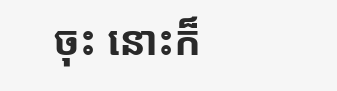ចុះ នោះក៏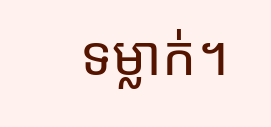ទម្លាក់។